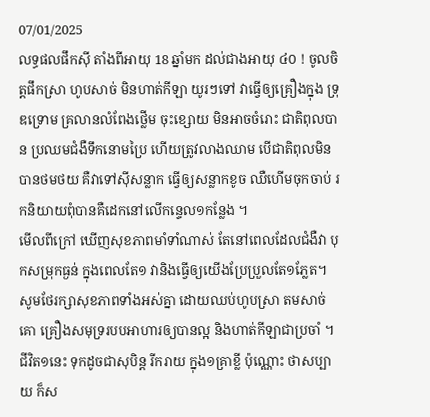07/01/2025
លទ្ធផលផឹកសុី តាំងពីអាយុ 18 ឆ្នាំមក ដល់ជាងអាយុ ៤០ ! ចូលចិត្តផឹកស្រា ហូបសាច់ មិនហាត់កីឡា យូរៗទៅ វាធ្វើឲ្យគ្រឿងក្នុង ទ្រុឌទ្រោម គ្រលានលំពែងថ្លើម ចុះខ្សោយ មិនអាចចំរោះ ជាតិពុលបាន ប្រឈមជំងឺទឹកនោមប្រៃ ហើយត្រូវលាងឈាម បើជាតិពុលមិនបានថមថយ គឺវាទៅសុីសន្លាក ធ្វើឲ្យសន្លាកខូច ឈឺហើមចុកចាប់ រកនិយាយពុំបានគឺដេកនៅលើកន្ទេល១កន្លែង ។
មើលពីក្រៅ ឃើញសុខភាពមាំទាំណាស់ តែនៅពេលដែលជំងឺវា បុកសម្រុកធ្ងន់ ក្នុងពេលតែ១ វានិងធ្វើឲ្យយើងប្រែប្រួលតែ១ភ្លែត។
សូមថែរក្សាសុខភាពទាំងអស់គ្នា ដោយឈប់ហូបស្រា តមសាច់គោ គ្រឿងសមុទ្ររបបអាហារឲ្យបានល្អ និងហាត់កីឡាជាប្រចាំ ។
ជីវិត១នេះ ទុកដូចជាសុបិន្ត រីករាយ ក្នុង១គ្រាខ្លី ប៉ុណ្ណោះ ថាសប្បាយ ក៏ស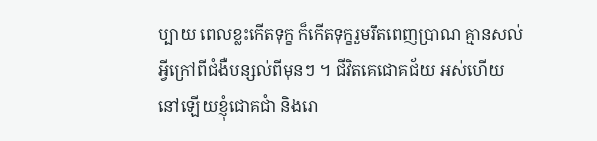ប្បាយ ពេលខ្លះកើតទុក្ខ ក៏កើតទុក្ខរួមរឹតពេញប្រាណ គ្មានសល់អ្វីក្រៅពីជំងឺបន្សល់ពីមុនៗ ។ ជីវិតគេជោគជ័យ អស់ហើយ នៅឡើយខ្ញុំជោគជាំ និងរោ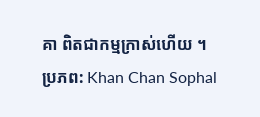គា ពិតជាកម្មក្រាស់ហើយ ។
ប្រភព: Khan Chan Sophal